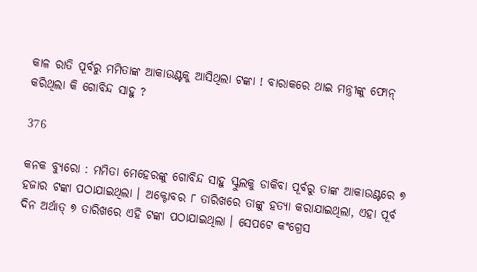କାଳ ରାତି ପୂର୍ବରୁ ମମିତାଙ୍କ ଆକାଉଣ୍ଟକୁ ଆସିଥିଲା ଟଙ୍କା ! ବାରାକରେ ଥାଇ ମନ୍ତ୍ରୀଙ୍କୁ ଫୋନ୍ କରିଥିଲା କି ଗୋବିନ୍ଦ ସାହୁ ?

376

କନକ ବ୍ୟୁରୋ : ମମିତା ମେହେରଙ୍କୁ ଗୋବିନ୍ଦ ସାହୁ ସ୍କୁଲକୁ ଡାକିବା ପୂର୍ବରୁ ତାଙ୍କ ଆକାଉଣ୍ଟରେ ୭ ହଜାର ଟଙ୍କା ପଠାଯାଇଥିଲା । ଅକ୍ଟୋବର ୮ ତାରିଖରେ ତାଙ୍କୁ ହତ୍ୟା କରାଯାଇଥିଲା, ଏହା ପୂର୍ବ ଦିନ ଅର୍ଥାତ୍ ୭ ତାରିଖରେ ଏହି ଟଙ୍କା ପଠାଯାଇଥିଲା । ସେପଟେ କଂଗ୍ରେସ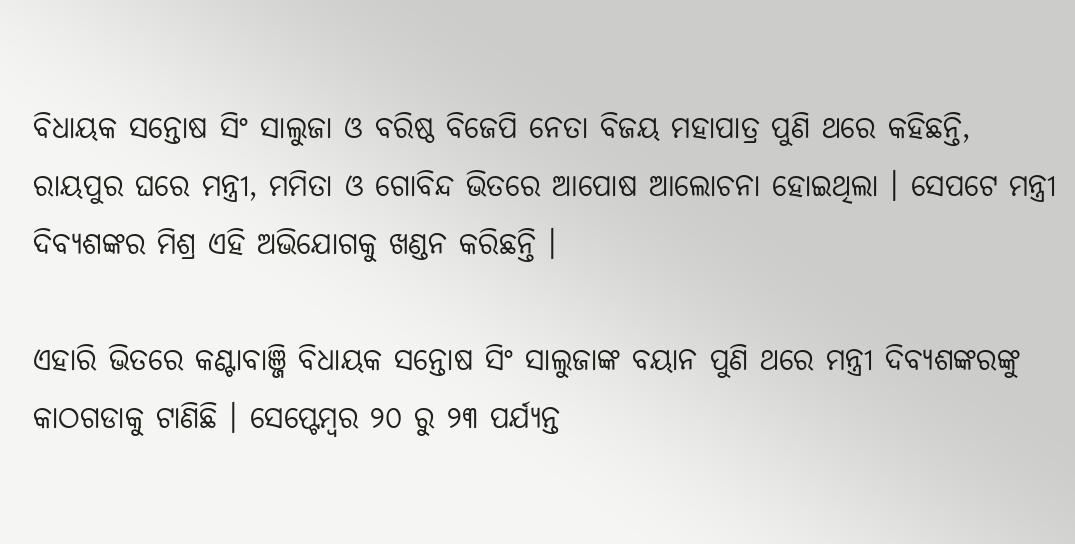ବିଧାୟକ ସନ୍ତୋଷ ସିଂ ସାଲୁଜା ଓ ବରିଷ୍ଠ ବିଜେପି ନେତା ବିଜୟ ମହାପାତ୍ର ପୁଣି ଥରେ କହିଛନ୍ତି, ରାୟପୁର ଘରେ ମନ୍ତ୍ରୀ, ମମିତା ଓ ଗୋବିନ୍ଦ ଭିତରେ ଆପୋଷ ଆଲୋଚନା ହୋଇଥିଲା । ସେପଟେ ମନ୍ତ୍ରୀ ଦିବ୍ୟଶଙ୍କର ମିଶ୍ର ଏହି ଅଭିଯୋଗକୁ ଖଣ୍ଡନ କରିଛନ୍ତି ।

ଏହାରି ଭିତରେ କଣ୍ଟାବାଞ୍ଜି ବିଧାୟକ ସନ୍ତୋଷ ସିଂ ସାଲୁଜାଙ୍କ ବୟାନ ପୁଣି ଥରେ ମନ୍ତ୍ରୀ ଦିବ୍ୟଶଙ୍କରଙ୍କୁ କାଠଗଡାକୁ ଟାଣିଛି । ସେପ୍ଟେମ୍ବର ୨୦ ରୁ ୨୩ ପର୍ଯ୍ୟନ୍ତ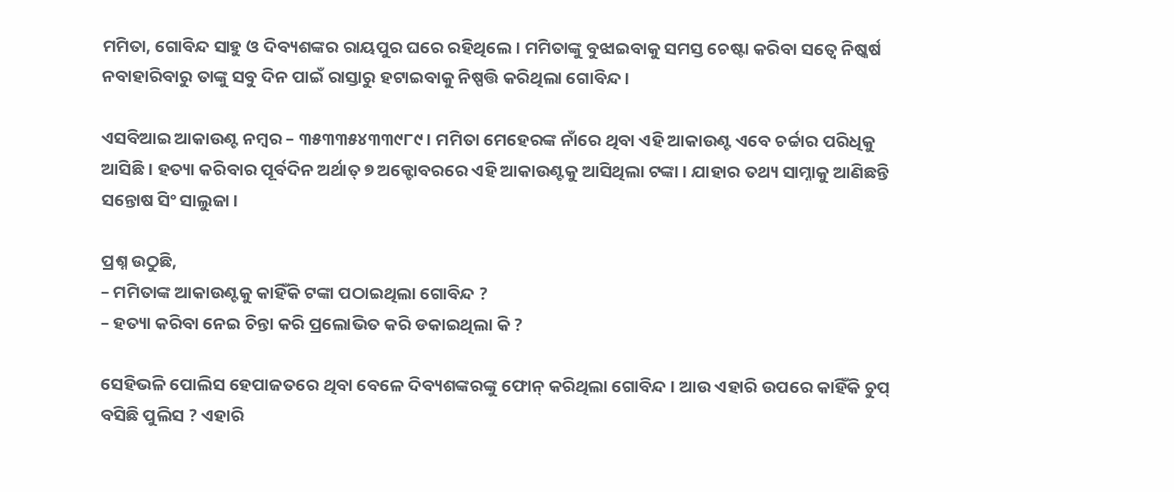ମମିତା, ଗୋବିନ୍ଦ ସାହୁ ଓ ଦିବ୍ୟଶଙ୍କର ରାୟପୁର ଘରେ ରହିଥିଲେ । ମମିତାଙ୍କୁ ବୁଝାଇବାକୁ ସମସ୍ତ ଚେଷ୍ଟା କରିବା ସତ୍ୱେ ନିଷ୍କର୍ଷ ନବାହାରିବାରୁ ତାଙ୍କୁ ସବୁ ଦିନ ପାଇଁ ରାସ୍ତାରୁ ହଟାଇବାକୁ ନିଷ୍ପତ୍ତି କରିଥିଲା ଗୋବିନ୍ଦ ।

ଏସବିଆଇ ଆକାଉଣ୍ଟ ନମ୍ବର – ୩୫୩୩୫୪୩୩୯୮୯ । ମମିତା ମେହେରଙ୍କ ନାଁରେ ଥିବା ଏହି ଆକାଉଣ୍ଟ ଏବେ ଚର୍ଚ୍ଚାର ପରିଧିକୁ ଆସିଛି । ହତ୍ୟା କରିବାର ପୂର୍ବଦିନ ଅର୍ଥାତ୍ ୭ ଅକ୍ଟୋବରରେ ଏହି ଆକାଉଣ୍ଟକୁ ଆସିଥିଲା ଟଙ୍କା । ଯାହାର ତଥ୍ୟ ସାମ୍ନାକୁ ଆଣିଛନ୍ତି ସନ୍ତୋଷ ସିଂ ସାଲୁଜା ।

ପ୍ରଶ୍ନ ଉଠୁଛି,
– ମମିତାଙ୍କ ଆକାଉଣ୍ଟକୁ କାହିଁକି ଟଙ୍କା ପଠାଇଥିଲା ଗୋବିନ୍ଦ ?
– ହତ୍ୟା କରିବା ନେଇ ଚିନ୍ତା କରି ପ୍ରଲୋଭିତ କରି ଡକାଇଥିଲା କି ?

ସେହିଭଳି ପୋଲିସ ହେପାଜତରେ ଥିବା ବେଳେ ଦିବ୍ୟଶଙ୍କରଙ୍କୁ ଫୋନ୍ କରିଥିଲା ଗୋବିନ୍ଦ । ଆଉ ଏହାରି ଉପରେ କାହିଁକି ଚୁପ୍ ବସିଛି ପୁଲିସ ? ଏହାରି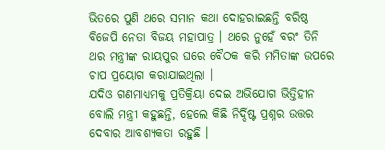ଭିତରେ ପୁଣି ଥରେ ସମାନ କଥା ଦୋହରାଇଛନ୍ତି ବରିଷ୍ଠ ବିଜେପି ନେତା ବିଜୟ ମହାପାତ୍ର । ଥରେ ନୁହେଁ ବରଂ ତିନି ଥର ମନ୍ତ୍ରୀଙ୍କ ରାୟପୁର ଘରେ ବୈଠକ କରି ମମିତାଙ୍କ ଉପରେ ଚାପ ପ୍ରୟୋଗ କରାଯାଇଥିଲା ।
ଯଦିଓ ଗଣମାଧ୍ୟମକୁ ପ୍ରତିକ୍ରିୟା ଦେଇ ଅଭିଯୋଗ ଭିତ୍ତିହୀନ ବୋଲି ମନ୍ତ୍ରୀ କହୁଛନ୍ତି, ହେଲେ କିଛି ନିର୍ଦ୍ଦିଷ୍ଟ ପ୍ରଶ୍ନର ଉତ୍ତର ଦେବାର ଆବଶ୍ୟକତା ରହୁଛି ।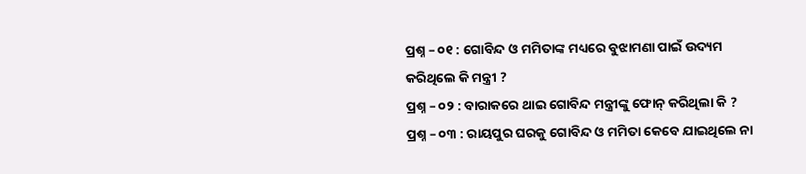ପ୍ରଶ୍ନ – ୦୧ : ଗୋବିନ୍ଦ ଓ ମମିତାଙ୍କ ମଧ୍ୟରେ ବୁଝାମଣା ପାଇଁ ଉଦ୍ୟମ କରିଥିଲେ କି ମନ୍ତ୍ରୀ ?
ପ୍ରଶ୍ନ – ୦୨ : ବାରାକରେ ଥାଇ ଗୋବିନ୍ଦ ମନ୍ତ୍ରୀଙ୍କୁ ଫୋନ୍ କରିଥିଲା କି ?
ପ୍ରଶ୍ନ – ୦୩ : ରାୟପୁର ଘରକୁ ଗୋବିନ୍ଦ ଓ ମମିତା କେବେ ଯାଇଥିଲେ ନା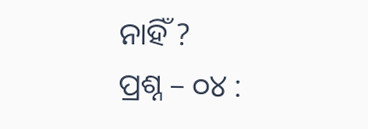ନାହିଁ ?
ପ୍ରଶ୍ନ – ୦୪ :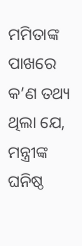ମମିତାଙ୍କ ପାଖରେ କ’ଣ ତଥ୍ୟ ଥିଲା ଯେ, ମନ୍ତ୍ରୀଙ୍କ ଘନିଷ୍ଠ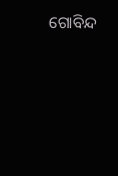ଗୋବିନ୍ଦ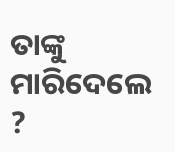ତାଙ୍କୁ ମାରିଦେଲେ ?